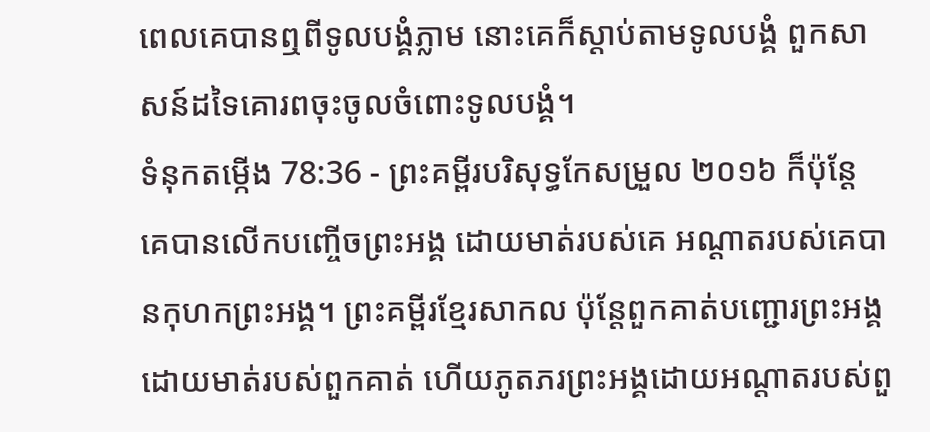ពេលគេបានឮពីទូលបង្គំភ្លាម នោះគេក៏ស្តាប់តាមទូលបង្គំ ពួកសាសន៍ដទៃគោរពចុះចូលចំពោះទូលបង្គំ។
ទំនុកតម្កើង 78:36 - ព្រះគម្ពីរបរិសុទ្ធកែសម្រួល ២០១៦ ក៏ប៉ុន្ដែ គេបានលើកបញ្ចើចព្រះអង្គ ដោយមាត់របស់គេ អណ្ដាតរបស់គេបានកុហកព្រះអង្គ។ ព្រះគម្ពីរខ្មែរសាកល ប៉ុន្តែពួកគាត់បញ្ជោរព្រះអង្គដោយមាត់របស់ពួកគាត់ ហើយភូតភរព្រះអង្គដោយអណ្ដាតរបស់ពួ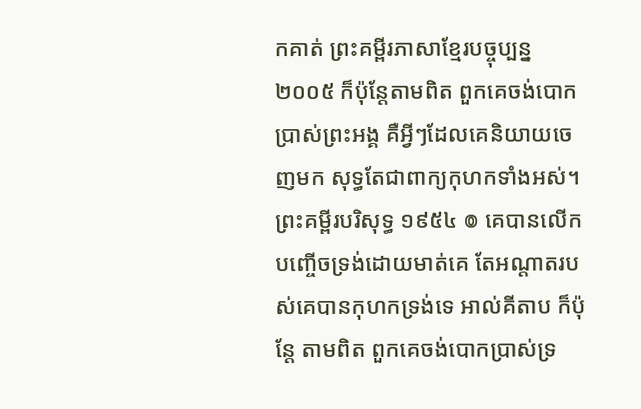កគាត់ ព្រះគម្ពីរភាសាខ្មែរបច្ចុប្បន្ន ២០០៥ ក៏ប៉ុន្តែតាមពិត ពួកគេចង់បោកប្រាស់ព្រះអង្គ គឺអ្វីៗដែលគេនិយាយចេញមក សុទ្ធតែជាពាក្យកុហកទាំងអស់។ ព្រះគម្ពីរបរិសុទ្ធ ១៩៥៤ ៙ គេបានលើកបញ្ចើចទ្រង់ដោយមាត់គេ តែអណ្តាតរបស់គេបានកុហកទ្រង់ទេ អាល់គីតាប ក៏ប៉ុន្តែ តាមពិត ពួកគេចង់បោកប្រាស់ទ្រ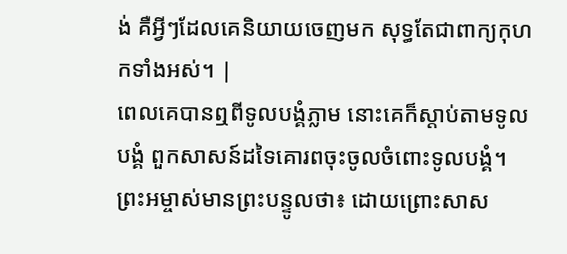ង់ គឺអ្វីៗដែលគេនិយាយចេញមក សុទ្ធតែជាពាក្យកុហកទាំងអស់។ |
ពេលគេបានឮពីទូលបង្គំភ្លាម នោះគេក៏ស្តាប់តាមទូលបង្គំ ពួកសាសន៍ដទៃគោរពចុះចូលចំពោះទូលបង្គំ។
ព្រះអម្ចាស់មានព្រះបន្ទូលថា៖ ដោយព្រោះសាស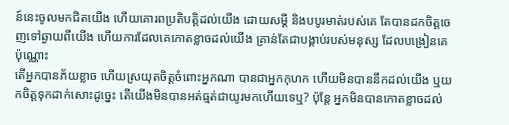ន៍នេះចូលមកជិតយើង ហើយគោរពប្រតិបត្តិដល់យើង ដោយសម្ដី និងបបូរមាត់របស់គេ តែបានដកចិត្តចេញទៅឆ្ងាយពីយើង ហើយការដែលគេកោតខ្លាចដល់យើង គ្រាន់តែជាបង្គាប់របស់មនុស្ស ដែលបង្រៀនគេប៉ុណ្ណោះ
តើអ្នកបានភ័យខ្លាច ហើយស្រយុតចិត្តចំពោះអ្នកណា បានជាអ្នកកុហក ហើយមិនបាននឹកដល់យើង ឬយកចិត្តទុកដាក់សោះដូច្នេះ តើយើងមិនបានអត់ធ្មត់ជាយូរមកហើយទេឬ? ប៉ុន្តែ អ្នកមិនបានកោតខ្លាចដល់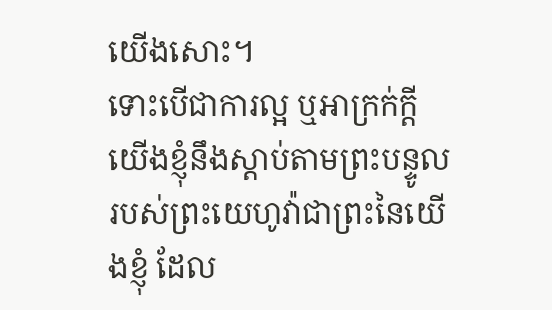យើងសោះ។
ទោះបើជាការល្អ ឬអាក្រក់ក្ដី យើងខ្ញុំនឹងស្តាប់តាមព្រះបន្ទូលរបស់ព្រះយេហូវ៉ាជាព្រះនៃយើងខ្ញុំ ដែល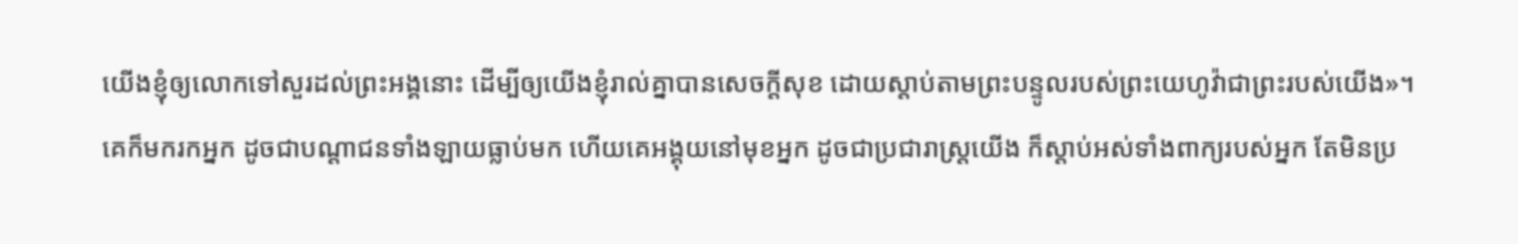យើងខ្ញុំឲ្យលោកទៅសួរដល់ព្រះអង្គនោះ ដើម្បីឲ្យយើងខ្ញុំរាល់គ្នាបានសេចក្ដីសុខ ដោយស្តាប់តាមព្រះបន្ទូលរបស់ព្រះយេហូវ៉ាជាព្រះរបស់យើង»។
គេក៏មករកអ្នក ដូចជាបណ្ដាជនទាំងឡាយធ្លាប់មក ហើយគេអង្គុយនៅមុខអ្នក ដូចជាប្រជារាស្ត្រយើង ក៏ស្តាប់អស់ទាំងពាក្យរបស់អ្នក តែមិនប្រ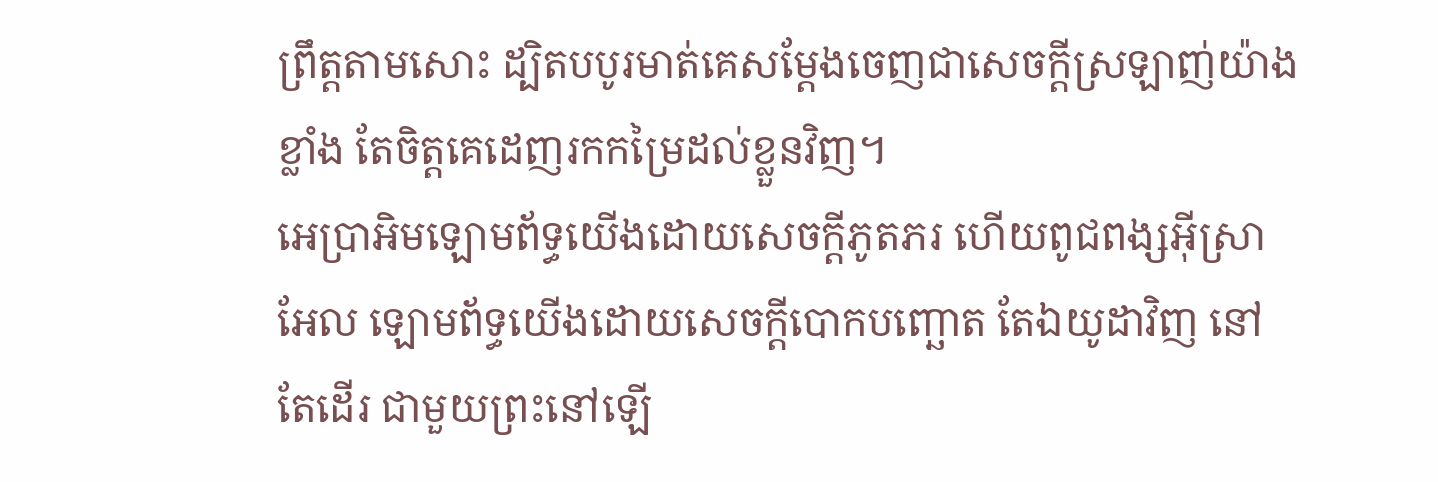ព្រឹត្តតាមសោះ ដ្បិតបបូរមាត់គេសម្ដែងចេញជាសេចក្ដីស្រឡាញ់យ៉ាងខ្លាំង តែចិត្តគេដេញរកកម្រៃដល់ខ្លួនវិញ។
អេប្រាអិមឡោមព័ទ្ធយើងដោយសេចក្ដីភូតភរ ហើយពូជពង្សអ៊ីស្រាអែល ឡោមព័ទ្ធយើងដោយសេចក្ដីបោកបញ្ឆោត តែឯយូដាវិញ នៅតែដើរ ជាមួយព្រះនៅឡើ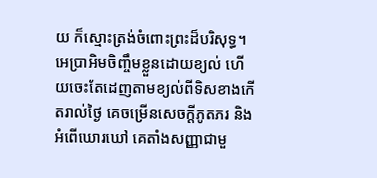យ ក៏ស្មោះត្រង់ចំពោះព្រះដ៏បរិសុទ្ធ។
អេប្រាអិមចិញ្ចឹមខ្លួនដោយខ្យល់ ហើយចេះតែដេញតាមខ្យល់ពីទិសខាងកើតរាល់ថ្ងៃ គេចម្រើនសេចក្ដីភូតភរ និងអំពើឃោរឃៅ គេតាំងសញ្ញាជាមួ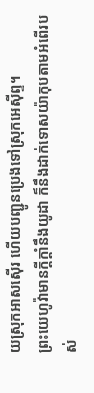យស្រុកអាសស៊ើរ ហើយបញ្ជូនប្រេងទៅស្រុកអេស៊ីព្ទ។
ព្រះយេហូវ៉ាមានក្ដីក្ដាំនឹងយូដា ក៏នឹងដាក់ទោសយ៉ាកុបតាមអំពើរបស់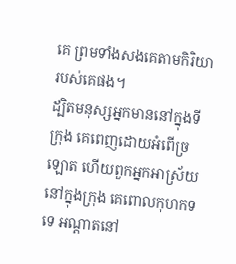គេ ព្រមទាំងសងគេតាមកិរិយារបស់គេផង។
ដ្បិតមនុស្សអ្នកមាននៅក្នុងទីក្រុង គេពេញដោយអំពើច្រឡោត ហើយពួកអ្នកអាស្រ័យនៅក្នុងក្រុង គេពោលកុហកទទេ អណ្ដាតនៅ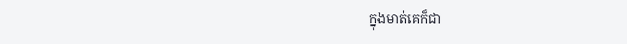ក្នុងមាត់គេក៏ជា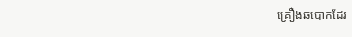គ្រឿងឆបោកដែរ